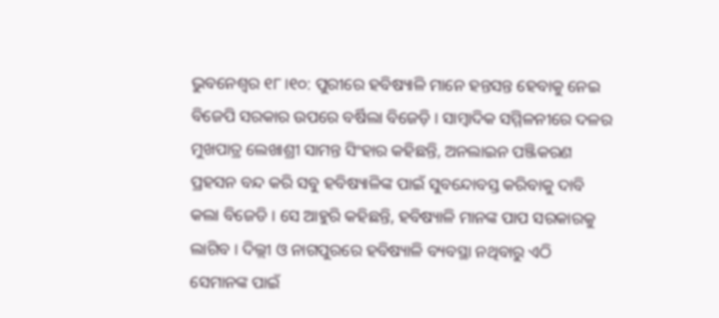ଭୁବନେଶ୍ବର ୧୮।୧୦: ପୁରୀରେ ହବିଷ୍ୟାଳି ମାନେ ହନ୍ତସନ୍ତ ହେବାକୁ ନେଇ ବିଜେପି ସରକାର ଉପରେ ବର୍ଷିଲା ବିଜେଡ଼ି । ସାମ୍ବାଦିକ ସମ୍ମିଳନୀରେ ଦଳର ମୁଖପାତ୍ର ଲେଖାଶ୍ରୀ ସାମନ୍ତ ସିଂହାର କହିଛନ୍ତି, ଅନଲାଇନ ପଞ୍ଜିକରଣ ପ୍ରହସନ ବନ୍ଦ କରି ସବୁ ହବିଷ୍ୟାଳିଙ୍କ ପାଇଁ ସୁବନ୍ଦୋବସ୍ତ କରିବାକୁ ଦାବି କଲା ବିଜେଡି । ସେ ଆହୁରି କହିଛନ୍ତି, ହବିଷ୍ୟାଳି ମାନଙ୍କ ପାପ ସରକାରକୁ ଲାଗିବ । ଦିଲ୍ଲୀ ଓ ନାଗପୁରରେ ହବିଷ୍ୟାଳି ବ୍ୟବସ୍ଥା ନଥିବାରୁ ଏଠି ସେମାନଙ୍କ ପାଇଁ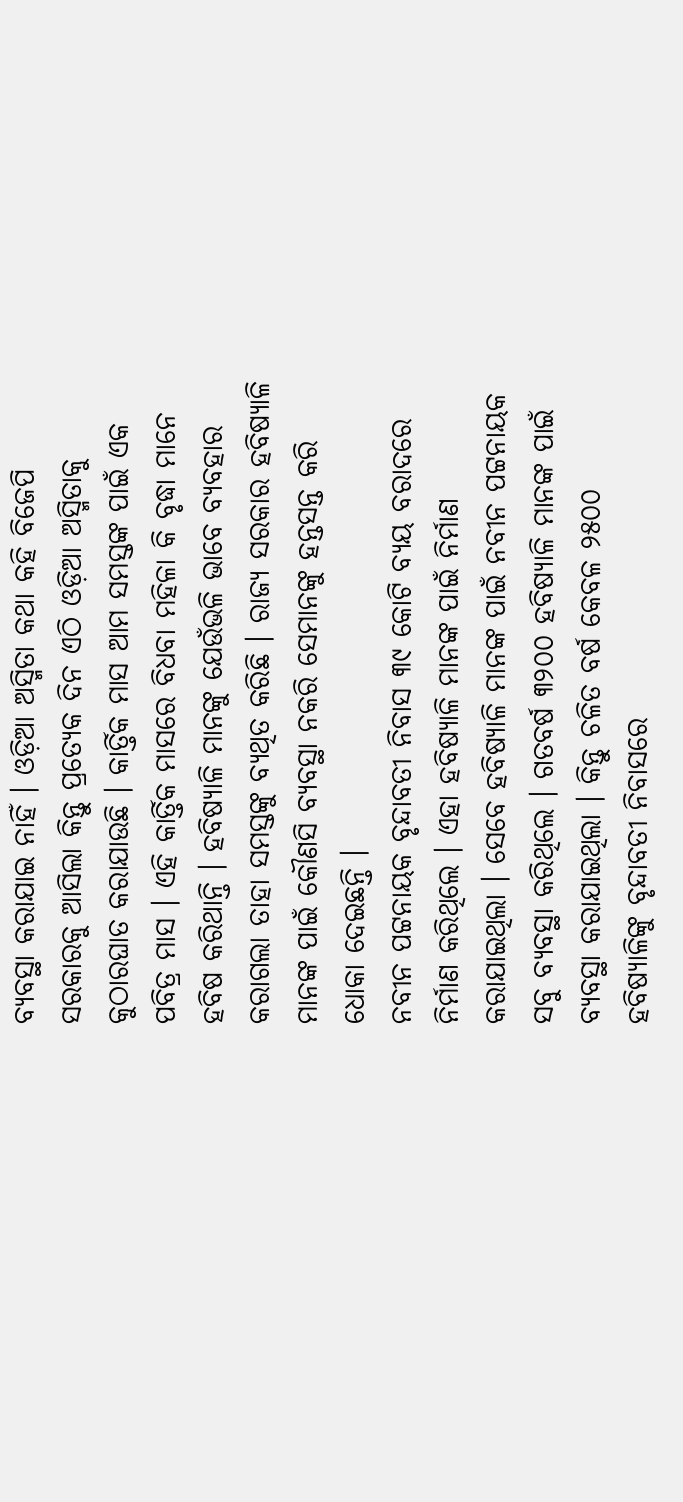ବ୍ୟବସ୍ଥା କରାଯାଇ ନାହିଁ । ଓଡ଼ିଆ ଅସ୍ମିତା କଥା କହି ବିଜେପି ସରକାରକୁ ଆସିଲା କିନ୍ତୁ ପ୍ରତ୍ୟେକ ଦିନ ଏଠି ଓଡ଼ିଆ ଅସ୍ମିତାକୁ କୁଠାରଘାତ କରାଯାଉଛି । କାର୍ତ୍ତିକ ମାସ ଆମ ସମସ୍ତଙ୍କ ପାଇଁ ଏକ ପବିତ୍ର ମାସ । ଏହି କାର୍ତ୍ତିକ ମାସରେ ବିଧବା ମହିଳା କି ବୃଦ୍ଧା ମାନେ ହବିଷ କରିଥାନ୍ତି । ହବିଷ୍ୟାଳି ମାନଙ୍କୁ ଯେଉଁଭଳି ଭାବେ ବ୍ୟବହାର କରାଗଲା ତାହା ସମସ୍ତଙ୍କୁ ବ୍ୟଥିତ କରିଛି । ରାଜ୍ୟ ସରକାର ହବିଷ୍ୟାଳି ମାନଙ୍କ ପାଇଁ କୌଣସି ବ୍ୟବସ୍ଥା ନକରି ସେମାନଙ୍କୁ ହନ୍ତସନ୍ତ କରି ଧୋକା ଦେଇଛନ୍ତି ।
ନବୀନ ପଟ୍ଟନାୟକ ବୃନ୍ଦାବତୀ ନିବାସ ୩୯ କୋଟି ବ୍ୟୟ ବରାଦରେ ନିର୍ମାଣ କରିଥିଲେ । ଏହା ହବିଷ୍ୟାଳି ମାନଙ୍କ ପାଇଁ ନିର୍ମାଣ କରାଯାଇଥିଲା । ସେବେ ହବିଷ୍ୟାଳି ମାନଙ୍କ ପାଇଁ ନବୀନ ପଟ୍ଟନାୟକ ସବୁ ବ୍ୟବସ୍ଥା କରିଥିଲେ । ଗତବର୍ଷ ୩୨୦୦ ହବିଷ୍ୟାଳି ମାନଙ୍କ ପାଇଁ ବ୍ୟବସ୍ଥା କରାଯାଇଥିଲା । କିନ୍ତୁ ଚଳିତ ବର୍ଷ କେବଳ ୨୫୦୦ ହବିଷ୍ୟାଳିଙ୍କୁ ବୃନ୍ଦାବତୀ ନିବାସରେ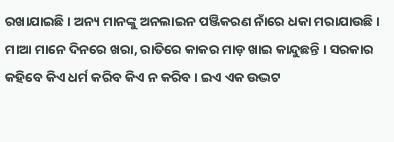ରଖାଯାଇଛି । ଅନ୍ୟ ମାନଙ୍କୁ ଅନଲାଇନ ପଞ୍ଜିକରଣ ନାଁରେ ଧକା ମରାଯାଉଛି । ମାଆ ମାନେ ଦିନରେ ଖରା, ରାତିରେ କାକର ମାଡ଼ ଖାଇ କାନ୍ଦୁଛନ୍ତି । ସରକାର କହିବେ କିଏ ଧର୍ମ କରିବ କିଏ ନ କରିବ । ଇଏ ଏକ ଉଦ୍ଭଟ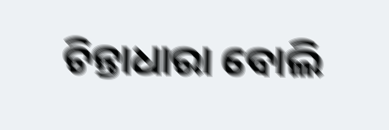ଚିନ୍ତାଧାରା ବୋଲି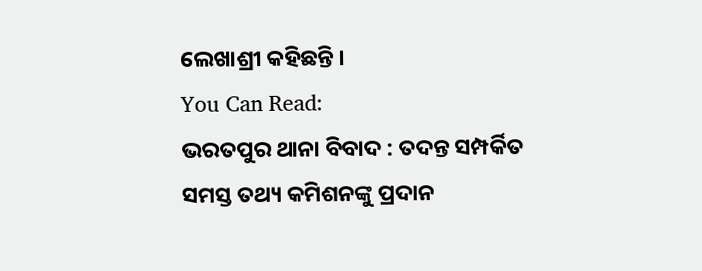ଲେଖାଶ୍ରୀ କହିଛନ୍ତି ।
You Can Read:
ଭରତପୁର ଥାନା ବିବାଦ : ତଦନ୍ତ ସମ୍ପର୍କିତ ସମସ୍ତ ତଥ୍ୟ କମିଶନଙ୍କୁ ପ୍ରଦାନ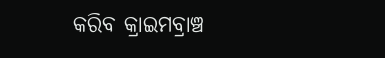କରିବ କ୍ରାଇମବ୍ରାଞ୍ଚ